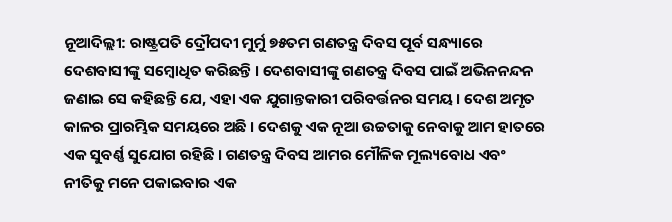ନୂଆଦିଲ୍ଲୀ: ରାଷ୍ଟ୍ରପତି ଦ୍ରୌପଦୀ ମୁର୍ମୁ ୭୫ତମ ଗଣତନ୍ତ୍ର ଦିବସ ପୂର୍ବ ସନ୍ଧ୍ୟାରେ ଦେଶବାସୀଙ୍କୁ ସମ୍ବୋଧିତ କରିଛନ୍ତି । ଦେଶବାସୀଙ୍କୁ ଗଣତନ୍ତ୍ର ଦିବସ ପାଇଁ ଅଭିନନନ୍ଦନ ଜଣାଇ ସେ କହିଛନ୍ତି ଯେ, ଏହା ଏକ ଯୁଗାନ୍ତକାରୀ ପରିବର୍ତ୍ତନର ସମୟ । ଦେଶ ଅମୃତ କାଳର ପ୍ରାରମ୍ଭିକ ସମୟରେ ଅଛି । ଦେଶକୁ ଏକ ନୂଆ ଉଚ୍ଚତାକୁ ନେବାକୁ ଆମ ହାତରେ ଏକ ସୁବର୍ଣ୍ଣ ସୁଯୋଗ ରହିଛି । ଗଣତନ୍ତ୍ର ଦିବସ ଆମର ମୌଳିକ ମୂଲ୍ୟବୋଧ ଏବଂ ନୀତିକୁ ମନେ ପକାଇବାର ଏକ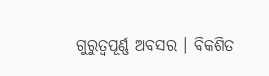ଗୁରୁତ୍ୱପୂର୍ଣ୍ଣ ଅବସର । ବିକଶିତ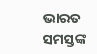ଭାରତ ସମସ୍ତଙ୍କ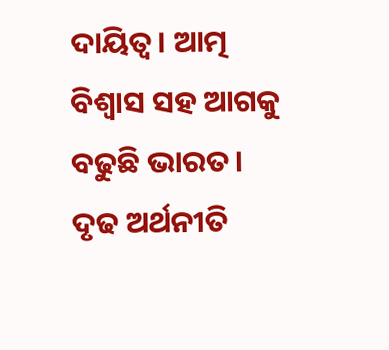ଦାୟିତ୍ୱ। ଆତ୍ମ ବିଶ୍ୱାସ ସହ ଆଗକୁ ବଢୁଛି ଭାରତ। ଦୃଢ ଅର୍ଥନୀତି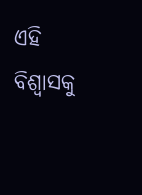ଏହି ବିଶ୍ୱାସକୁ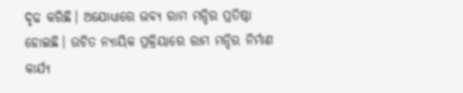ଦୃଢ କରିଛି। ଅଯୋଧ୍ୟାରେ ଭବ୍ୟ ରାମ ମନ୍ଦିର ପ୍ରତିଷ୍ଠା ହୋଇଛି। ଉଚିତ ନ୍ୟାୟିକ ପ୍ରକ୍ରିୟାରେ ରାମ ମନ୍ଦିର ନିର୍ମାଣ କାର୍ଯ୍ୟ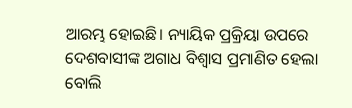ଆରମ୍ଭ ହୋଇଛି। ନ୍ୟାୟିକ ପ୍ରକ୍ରିୟା ଉପରେ ଦେଶବାସୀଙ୍କ ଅଗାଧ ବିଶ୍ୱାସ ପ୍ରମାଣିତ ହେଲା ବୋଲି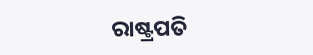ରାଷ୍ଟ୍ରପତି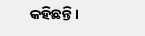କହିଛନ୍ତି।